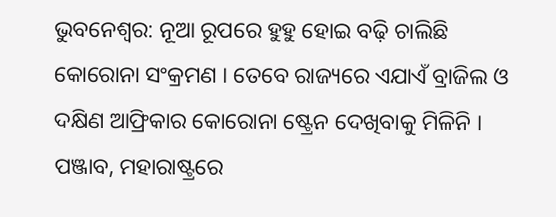ଭୁବନେଶ୍ବର: ନୂଆ ରୂପରେ ହୁହୁ ହୋଇ ବଢ଼ି ଚାଲିଛି କୋରୋନା ସଂକ୍ରମଣ । ତେବେ ରାଜ୍ୟରେ ଏଯାଏଁ ବ୍ରାଜିଲ ଓ ଦକ୍ଷିଣ ଆଫ୍ରିକାର କୋରୋନା ଷ୍ଟ୍ରେନ ଦେଖିବାକୁ ମିଳିନି । ପଞ୍ଜାବ, ମହାରାଷ୍ଟ୍ରରେ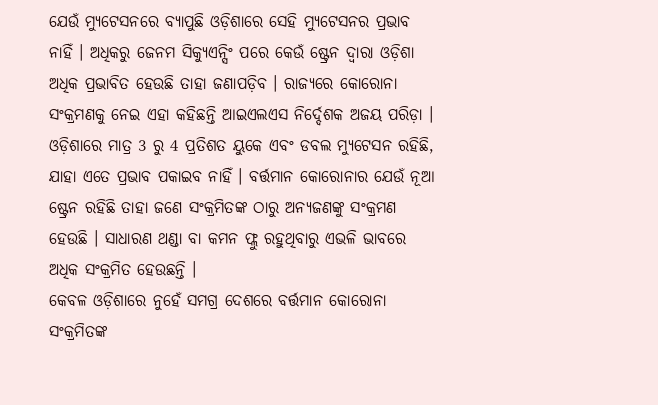ଯେଉଁ ମ୍ୟୁଟେସନରେ ବ୍ୟାପୁଛି ଓଡ଼ିଶାରେ ସେହି ମ୍ୟୁଟେସନର ପ୍ରଭାବ ନାହିଁ । ଅଧିକରୁ ଜେନମ ସିକ୍ୟୁଏନ୍ସିଂ ପରେ କେଉଁ ଷ୍ଟ୍ରେନ ଦ୍ବାରା ଓଡ଼ିଶା ଅଧିକ ପ୍ରଭାବିତ ହେଉଛି ତାହା ଜଣାପଡ଼ିବ । ରାଜ୍ୟରେ କୋରୋନା ସଂକ୍ରମଣକୁ ନେଇ ଏହା କହିଛନ୍ତି ଆଇଏଲଏସ ନିର୍ଦ୍ଦେଶକ ଅଜୟ ପରିଡ଼ା ।
ଓଡ଼ିଶାରେ ମାତ୍ର 3 ରୁ 4 ପ୍ରତିଶତ ୟୁକେ ଏବଂ ଡବଲ ମ୍ୟୁଟେସନ ରହିଛି, ଯାହା ଏତେ ପ୍ରଭାବ ପକାଇବ ନାହିଁ । ବର୍ତ୍ତମାନ କୋରୋନାର ଯେଉଁ ନୂଆ ଷ୍ଟ୍ରେନ ରହିଛି ତାହା ଜଣେ ସଂକ୍ରମିତଙ୍କ ଠାରୁ ଅନ୍ୟଜଣଙ୍କୁ ସଂକ୍ରମଣ ହେଉଛି । ସାଧାରଣ ଥଣ୍ଡା ବା କମନ ଫ୍ଲୁ ରହୁଥିବାରୁ ଏଭଳି ଭାବରେ ଅଧିକ ସଂକ୍ରମିତ ହେଉଛନ୍ତି ।
କେବଳ ଓଡ଼ିଶାରେ ନୁହେଁ ସମଗ୍ର ଦେଶରେ ବର୍ତ୍ତମାନ କୋରୋନା ସଂକ୍ରମିତଙ୍କ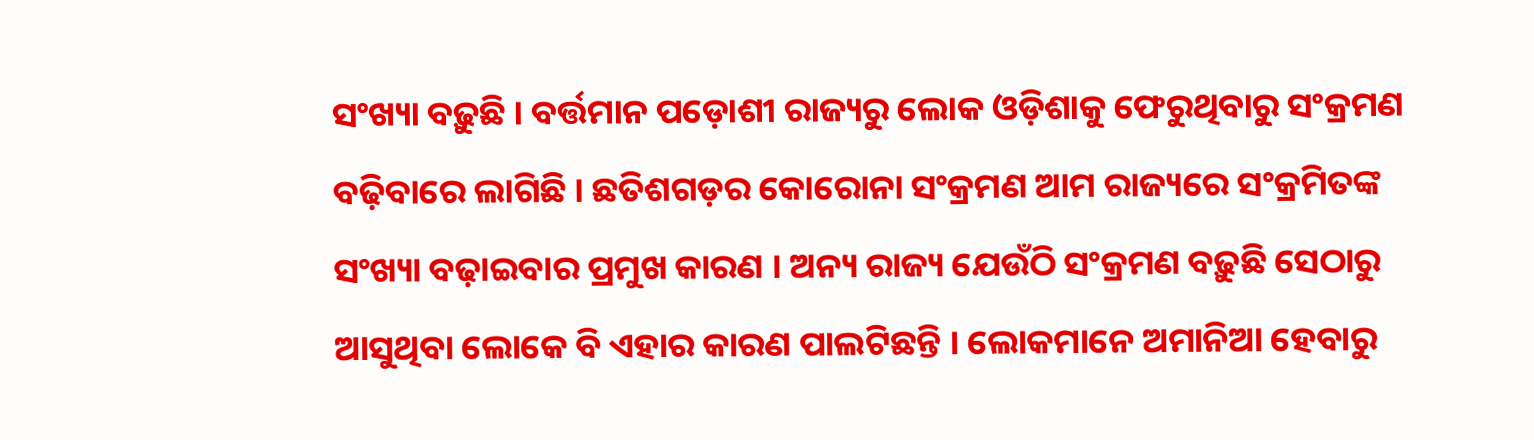ସଂଖ୍ୟା ବଢ଼ୁଛି । ବର୍ତ୍ତମାନ ପଡ଼ୋଶୀ ରାଜ୍ୟରୁ ଲୋକ ଓଡ଼ିଶାକୁ ଫେରୁଥିବାରୁ ସଂକ୍ରମଣ ବଢ଼ିବାରେ ଲାଗିଛି । ଛତିଶଗଡ଼ର କୋରୋନା ସଂକ୍ରମଣ ଆମ ରାଜ୍ୟରେ ସଂକ୍ରମିତଙ୍କ ସଂଖ୍ୟା ବଢ଼ାଇବାର ପ୍ରମୁଖ କାରଣ । ଅନ୍ୟ ରାଜ୍ୟ ଯେଉଁଠି ସଂକ୍ରମଣ ବଢ଼ୁଛି ସେଠାରୁ ଆସୁଥିବା ଲୋକେ ବି ଏହାର କାରଣ ପାଲଟିଛନ୍ତି । ଲୋକମାନେ ଅମାନିଆ ହେବାରୁ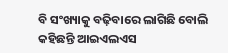ବି ସଂଖ୍ୟାକୁ ବଢ଼ିବାରେ ଲାଗିଛି ବୋଲି କହିଛନ୍ତି ଆଇଏଲଏସ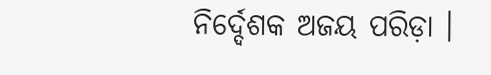ନିର୍ଦ୍ଦେଶକ ଅଜୟ ପରିଡ଼ା ।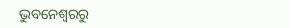ଭୁବନେଶ୍ବରରୁ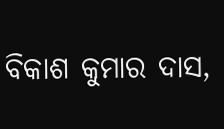ବିକାଶ କୁମାର ଦାସ,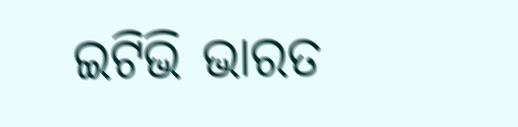ଇଟିଭି ଭାରତ